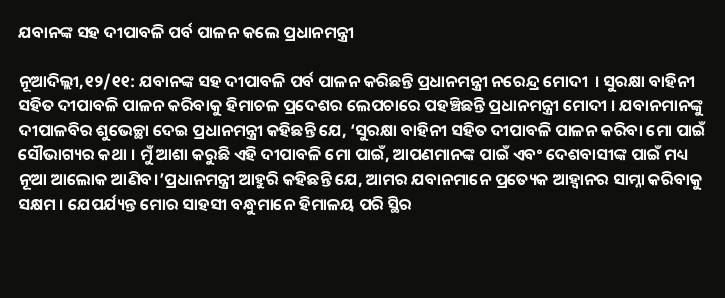ଯବାନଙ୍କ ସହ ଦୀପାବଳି ପର୍ବ ପାଳନ କଲେ ପ୍ରଧାନମନ୍ତ୍ରୀ

ନୂଆଦିଲ୍ଲୀ,୧୨/୧୧: ଯବାନଙ୍କ ସହ ଦୀପାବଳି ପର୍ବ ପାଳନ କରିଛନ୍ତି ପ୍ରଧାନମନ୍ତ୍ରୀ ନରେନ୍ଦ୍ର ମୋଦୀ  । ସୁରକ୍ଷା ବାହିନୀ ସହିତ ଦୀପାବଳି ପାଳନ କରିବାକୁ ହିମାଚଳ ପ୍ରଦେଶର ଲେପଚାରେ ପହଞ୍ଚିଛନ୍ତି ପ୍ରଧାନମନ୍ତ୍ରୀ ମୋଦୀ । ଯବାନମାନଙ୍କୁ ଦୀପାଳବିର ଶୁଭେଚ୍ଛା ଦେଇ ପ୍ରଧାନମନ୍ତ୍ରୀ କହିଛନ୍ତି ଯେ, ‘ସୁରକ୍ଷା ବାହିନୀ ସହିତ ଦୀପାବଳି ପାଳନ କରିବା ମୋ ପାଇଁ ସୌଭାଗ୍ୟର କଥା । ମୁଁ ଆଶା କରୁଛି ଏହି ଦୀପାବଳି ମୋ ପାଇଁ, ଆପଣମାନଙ୍କ ପାଇଁ ଏବଂ ଦେଶବାସୀଙ୍କ ପାଇଁ ମଧ୍ୟ ନୂଆ ଆଲୋକ ଆଣିବ।’ପ୍ରଧାନମନ୍ତ୍ରୀ ଆହୁରି କହିଛନ୍ତି ଯେ, ଆମର ଯବାନମାନେ ପ୍ରତ୍ୟେକ ଆହ୍ବାନର ସାମ୍ନା କରିବାକୁ ସକ୍ଷମ । ଯେପର୍ଯ୍ୟନ୍ତ ମୋର ସାହସୀ ବନ୍ଧୁମାନେ ହିମାଳୟ ପରି ସ୍ଥିର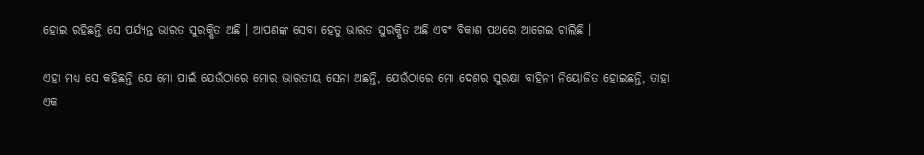ହୋଇ ରହିଛନ୍ତି ସେ ପର୍ଯ୍ୟନ୍ତ ଭାରତ ସୁରକ୍ଷିତ ଅଛି । ଆପଣଙ୍କ ସେବା ହେତୁ ଭାରତ ସୁରକ୍ଷିତ ଅଛି ଏବଂ ବିକାଶ ପଥରେ ଆଗେଇ ଚାଲିଛି ।

ଏହା ମଧ୍ୟ ସେ କହିଛନ୍ତି ଯେ ମୋ ପାଇଁ ଯେଉଁଠାରେ ମୋର ଭାରତୀୟ ସେନା ଅଛନ୍ତି, ଯେଉଁଠାରେ ମୋ ଦେଶର ସୁରକ୍ଷା ବାହିନୀ ନିୟୋଜିତ ହୋଇଛନ୍ତି, ତାହା ଏକ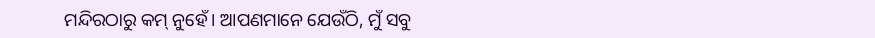ମନ୍ଦିରଠାରୁ କମ୍ ନୁହେଁ। ଆପଣମାନେ ଯେଉଁଠି, ମୁଁ ସବୁ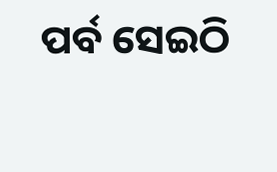ପର୍ବ ସେଇଠି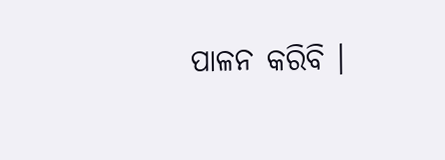ପାଳନ କରିବି ।